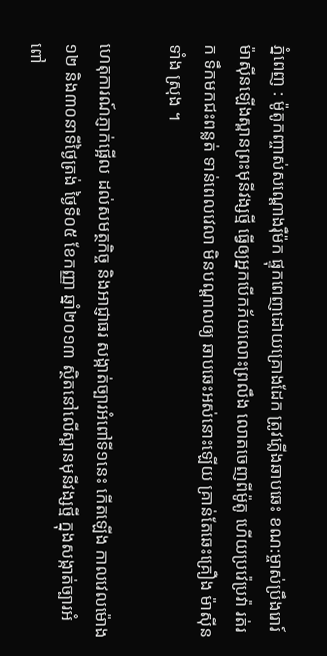ភ្នំពេញ : ម៉ូតូកញ្ចាស់សណ្តោងរ៉ឺម៉ក ផ្ទុកពេញដោយគ្រោងដែក ត្រូវភ្លើងឆាបឆេះ ខណ:ម្ចាស់ប្រឹងរោរ៍ ម៉ាស៊ីនឡើងស្ពានព្រះមុនីវង្សថ្មី ធ្វើឲ្យអ្នកបើកភ័យលោះព្រលឹង លោតចេញពីម៉ូតូ ហើយប្រវ៉េប្រវ៉ា រត់រក ទឹកមកជះពន្លត់ ទាន់ពេលវេលា មិនបណ្តាលឲ្យ ឆាបឆេះអស់នោះឡើយ គ្រាន់តែឆេះគ្រឿង ម៉ាស៊ីនទាំង ស្រុង ។

ហេតុការណ៍ភ្ញាក់ផ្អើល ដល់សមត្ថកិច្ច និងអាជ្ញាធរ សង្កាត់ច្បារអំពៅទី១នេះ កើតឡើង កាលវេលម៉ោង ១២ និង៣០នាទីថ្ងៃត្រង់ ថ្ងៃទី០៥ ខែកញ្ញា ឆ្នាំ២០១៣ ស្ថិតនៅលើស្ពានមុនីវង្សថ្មី ក្នុងសង្កាត់ច្បារអំពៅ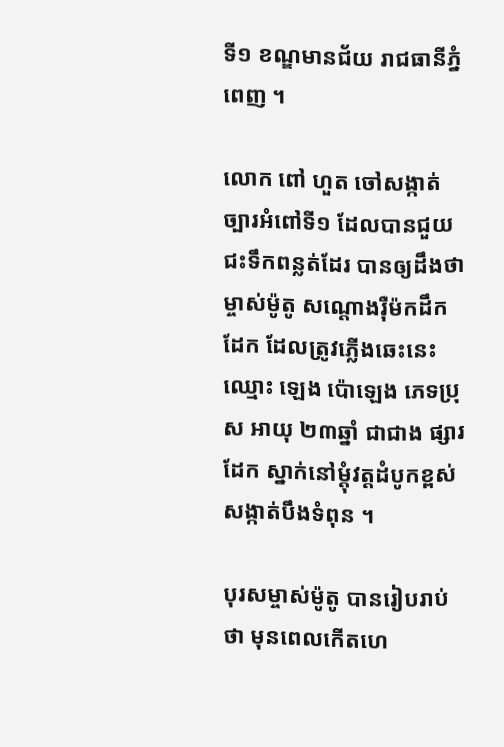ទី១ ខណ្ឌមានជ័យ រាជធានីភ្នំពេញ ។

លោក ពៅ ហួត ចៅសង្កាត់ច្បារអំពៅទី១ ដែលបានជួយជះទឹកពន្លត់ដែរ បានឲ្យដឹងថា ម្ចាស់ម៉ូតូ សណ្តោងរ៉ឺម៉កដឹកដែក ដែលត្រូវភ្លើងឆេះនេះ ឈ្មោះ ឡេង ប៉ោឡេង ភេទប្រុស អាយុ ២៣ឆ្នាំ ជាជាង ផ្សារដែក ស្នាក់នៅម្តុំវត្តដំបូកខ្ពស់ សង្កាត់បឹងទំពុន ។

បុរសម្ចាស់ម៉ូតូ បានរៀបរាប់ថា មុនពេលកើតហេ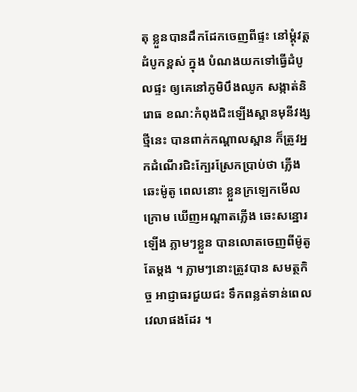តុ ខ្លួនបានដឹកដែកចេញពីផ្ទះ នៅម្តុំវត្តដំបូកខ្ពស់ ក្នុង បំណងយកទៅធ្វើដំបូលផ្ទះ ឲ្យគេនៅភូមិបឹងឈូក សង្កាត់និរោធ ខណ:កំពុងជិះឡើងស្ពានមុនីវង្សថ្មីនេះ បានពាក់កណ្តាលស្ពាន ក៏ត្រូវអ្នកដំណើរជិះក្បែរស្រែកប្រាប់ថា ភ្លើងឆេះម៉ូតូ ពេលនោះ ខ្លួនក្រឡេកមើល ក្រោម ឃើញអណ្តាតភ្លើង ឆេះសន្ឋោរឡើង ភ្លាមៗខ្លួន បានលោតចេញពីម៉ូតូតែម្តង ។ ភ្លាមៗនោះត្រូវបាន សមត្ថកិច្ច អាជ្ញាធរជួយជះ ទឹកពន្លត់ទាន់ពេលវេលាផងដែរ ។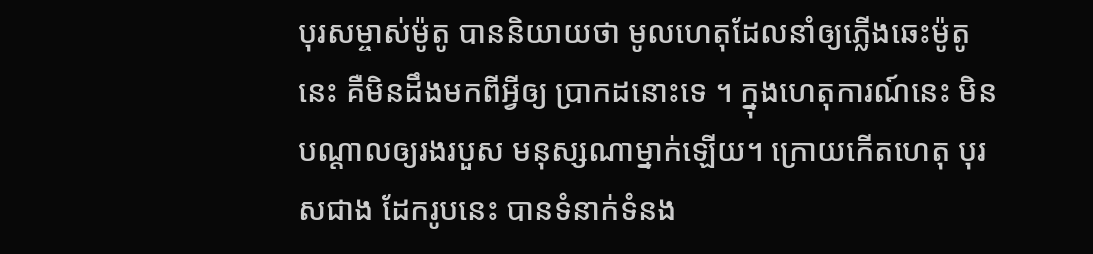បុរសម្ចាស់ម៉ូតូ បាននិយាយថា មូលហេតុដែលនាំឲ្យភ្លើងឆេះម៉ូតូនេះ គឺមិនដឹងមកពីអ្វីឲ្យ ប្រាកដនោះទេ ។ ក្នុងហេតុការណ៍នេះ មិនបណ្តាលឲ្យរងរបួស មនុស្សណាម្នាក់ឡើយ។ ក្រោយកើតហេតុ បុរសជាង ដែករូបនេះ បានទំនាក់ទំនង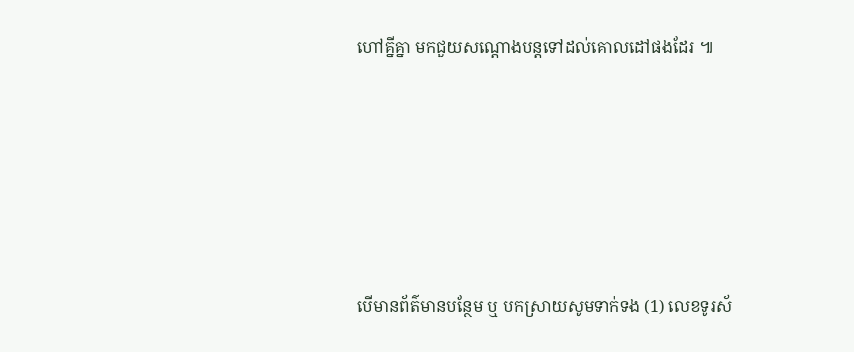ហៅគ្នីគ្នា មកជួយសណ្តោងបន្តទៅដល់គោលដៅផងដែរ ៕







បើមានព័ត៌មានបន្ថែម ឬ បកស្រាយសូមទាក់ទង (1) លេខទូរស័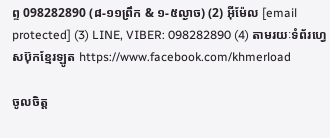ព្ទ 098282890 (៨-១១ព្រឹក & ១-៥ល្ងាច) (2) អ៊ីម៉ែល [email protected] (3) LINE, VIBER: 098282890 (4) តាមរយៈទំព័រហ្វេសប៊ុកខ្មែរឡូត https://www.facebook.com/khmerload

ចូលចិត្ត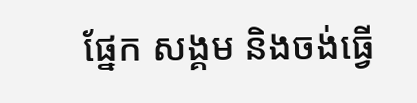ផ្នែក សង្គម និងចង់ធ្វើ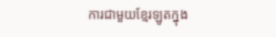ការជាមួយខ្មែរឡូតក្នុង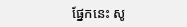ផ្នែកនេះ សូ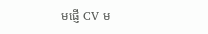មផ្ញើ CV ម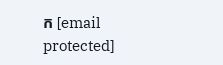ក [email protected]